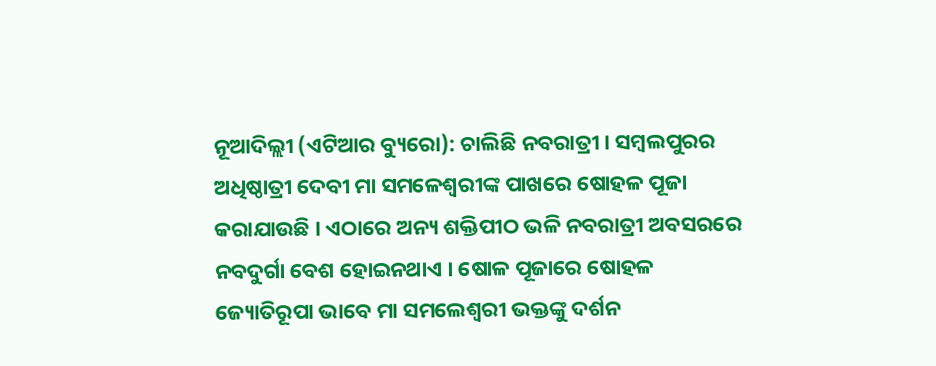ନୂଆଦିଲ୍ଲୀ (ଏଟିଆର ବ୍ୟୁରୋ): ଚାଲିଛି ନବରାତ୍ରୀ । ସମ୍ବଲପୁରର ଅଧିଷ୍ଠାତ୍ରୀ ଦେବୀ ମା ସମଳେଶ୍ୱରୀଙ୍କ ପାଖରେ ଷୋହଳ ପୂଜା କରାଯାଉଛି । ଏଠାରେ ଅନ୍ୟ ଶକ୍ତିପୀଠ ଭଳି ନବରାତ୍ରୀ ଅବସରରେ ନବଦୁର୍ଗା ବେଶ ହୋଇନଥାଏ । ଷୋଳ ପୂଜାରେ ଷୋହଳ ଜ୍ୟୋତିରୂପା ଭାବେ ମା ସମଲେଶ୍ୱରୀ ଭକ୍ତଙ୍କୁ ଦର୍ଶନ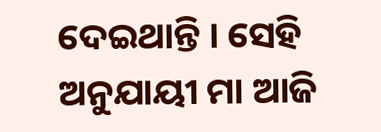ଦେଇଥାନ୍ତି । ସେହି ଅନୁଯାୟୀ ମା ଆଜି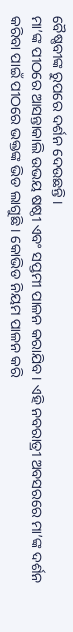ବୈଷ୍ଣବୀଙ୍କ ରୁପରେ ଦର୍ଶନ ଦେଉଛନ୍ତି ।
ମା’ଙ୍କ ପୀଠରେ ଆସନ୍ତାକାଲି ଉଭୟ ଷଷ୍ଠୀ ଏବଂ ସପ୍ତମୀ ପାଳନ କରାଯିବ । ଏହି ନବରାତ୍ରୀ ଅବସରରେ ମା’ଙ୍କ ଦର୍ଶନ କରିବା ପାଇଁ ପୀଠରେ ଭକ୍ତଙ୍କ ଭିଡ ଲାଗୁଛି । କୋଭିଡ ନିୟମ ପାଳନ କରି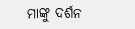ମାଙ୍କୁ ଦର୍ଶନ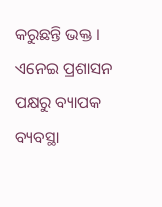କରୁଛନ୍ତି ଭକ୍ତ । ଏନେଇ ପ୍ରଶାସନ ପକ୍ଷରୁ ବ୍ୟାପକ ବ୍ୟବସ୍ଥା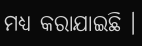ମଧ୍ୟ କରାଯାଇଛି ।